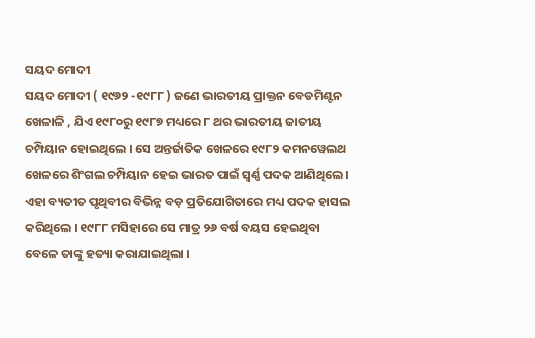ସୟଦ ମୋଦୀ
ସୟଦ ମୋଦୀ ( ୧୯୬୨ -୧୯୮୮ ) ଜଣେ ଭାରତୀୟ ପ୍ରାକ୍ତନ ବେଡମିଣ୍ଟନ ଖେଳାଳି , ଯିଏ ୧୯୮୦ରୁ ୧୯୮୭ ମଧ୍ୟରେ ୮ ଥର ଭାରତୀୟ ଜାତୀୟ ଚମ୍ପିୟାନ ହୋଇଥିଲେ । ସେ ଅନ୍ତର୍ଜାତିକ ଖେଳରେ ୧୯୮୨ କମନୱେଲଥ ଖେଳରେ ଶିଂଗଲ ଚମ୍ପିୟାନ ହେଇ ଭାରତ ପାଇଁ ସ୍ୱର୍ଣ୍ଣ ପଦକ ଆଣିଥିଲେ । ଏହା ବ୍ୟତୀତ ପୃଥିବୀର ବିଭିନ୍ନ ବଡ଼ ପ୍ରତିଯୋଗିତାରେ ମଧ୍ୟ ପଦକ ହାସଲ କରିଥିଲେ । ୧୯୮୮ ମସିହାରେ ସେ ମାତ୍ର ୨୬ ବର୍ଷ ବୟସ ହେଇଥିବା ବେଳେ ତାଙ୍କୁ ହତ୍ୟା କରାଯାଇଥିଲା ।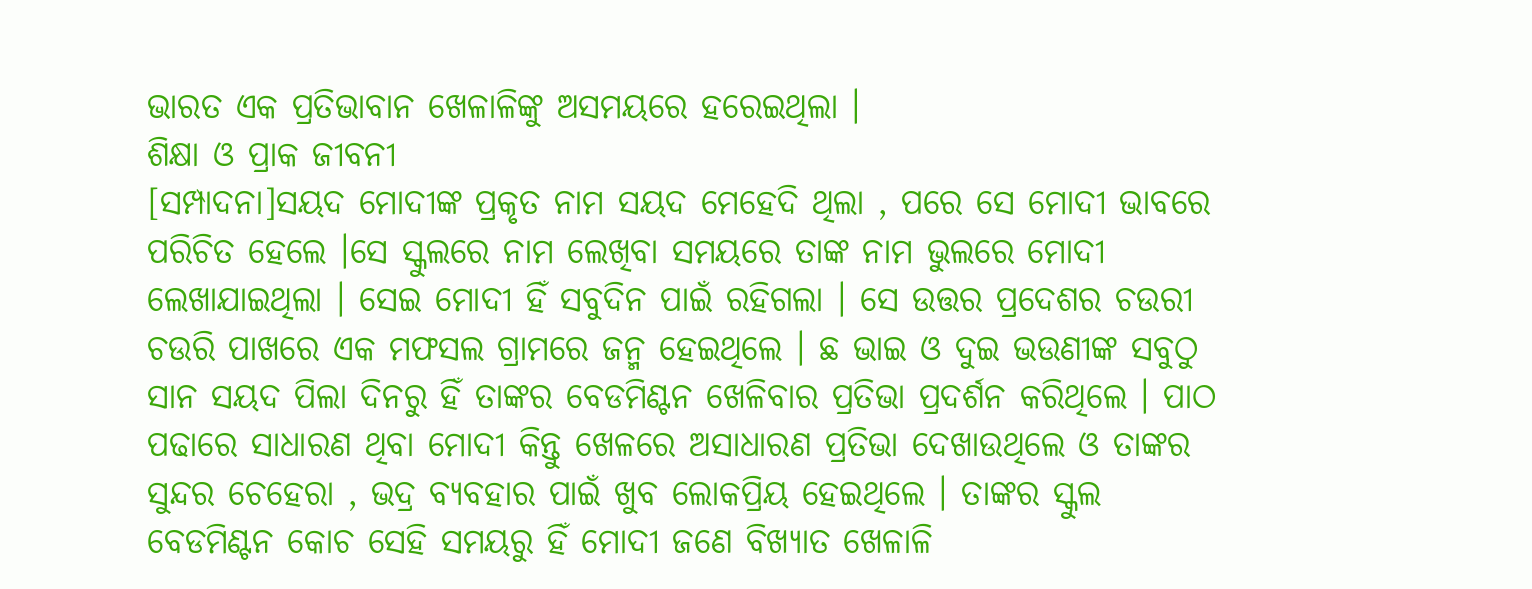ଭାରତ ଏକ ପ୍ରତିଭାବାନ ଖେଳାଳିଙ୍କୁ ଅସମୟରେ ହରେଇଥିଲା ।
ଶିକ୍ଷା ଓ ପ୍ରାକ ଜୀବନୀ
[ସମ୍ପାଦନା]ସୟଦ ମୋଦୀଙ୍କ ପ୍ରକୃତ ନାମ ସୟଦ ମେହେଦି ଥିଲା , ପରେ ସେ ମୋଦୀ ଭାବରେ ପରିଚିତ ହେଲେ ।ସେ ସ୍କୁଲରେ ନାମ ଲେଖିବା ସମୟରେ ତାଙ୍କ ନାମ ଭୁଲରେ ମୋଦୀ ଲେଖାଯାଇଥିଲା । ସେଇ ମୋଦୀ ହିଁ ସବୁଦିନ ପାଇଁ ରହିଗଲା । ସେ ଉତ୍ତର ପ୍ରଦେଶର ଚଉରୀ ଚଉରି ପାଖରେ ଏକ ମଫସଲ ଗ୍ରାମରେ ଜନ୍ମ ହେଇଥିଲେ । ଛ ଭାଇ ଓ ଦୁଇ ଭଉଣୀଙ୍କ ସବୁଠୁ ସାନ ସୟଦ ପିଲା ଦିନରୁ ହିଁ ତାଙ୍କର ବେଡମିଣ୍ଟନ ଖେଳିବାର ପ୍ରତିଭା ପ୍ରଦର୍ଶନ କରିଥିଲେ । ପାଠ ପଢାରେ ସାଧାରଣ ଥିବା ମୋଦୀ କିନ୍ତୁ ଖେଳରେ ଅସାଧାରଣ ପ୍ରତିଭା ଦେଖାଉଥିଲେ ଓ ତାଙ୍କର ସୁନ୍ଦର ଚେହେରା , ଭଦ୍ର ବ୍ୟବହାର ପାଇଁ ଖୁବ ଲୋକପ୍ରିୟ ହେଇଥିଲେ । ତାଙ୍କର ସ୍କୁଲ ବେଡମିଣ୍ଟନ କୋଚ ସେହି ସମୟରୁ ହିଁ ମୋଦୀ ଜଣେ ବିଖ୍ୟାତ ଖେଳାଳି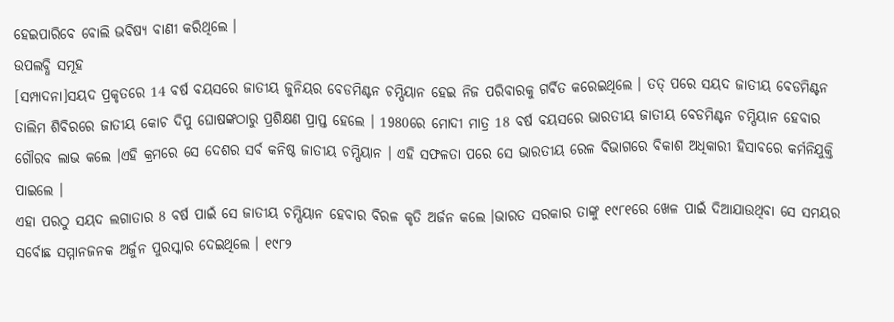ହେଇପାରିବେ ବୋଲି ଭବିଷ୍ୟ ବାଣୀ କରିଥିଲେ ।
ଉପଲବ୍ଧି ସମୂହ
[ସମ୍ପାଦନା]ସୟଦ ପ୍ରକୃତରେ 14 ବର୍ଷ ବୟସରେ ଜାତୀୟ ଜୁନିୟର ବେଡମିଣ୍ଟନ ଚମ୍ପିୟାନ ହେଇ ନିଜ ପରିବାରକୁ ଗର୍ବିତ କରେଇଥିଲେ । ତତ୍ ପରେ ସୟଦ ଜାତୀୟ ବେଡମିଣ୍ଟନ ତାଲିମ ଶିବିରରେ ଜାତୀୟ କୋଚ ଦିପୁ ଘୋଷଙ୍କଠାରୁ ପ୍ରଶିକ୍ଷଣ ପ୍ରାପ୍ତ ହେଲେ । 1980ରେ ମୋଦୀ ମାତ୍ର 18 ବର୍ଷ ବୟସରେ ଭାରତୀୟ ଜାତୀୟ ବେଡମିଣ୍ଟନ ଚମ୍ପିୟାନ ହେବାର ଗୌରବ ଲାଭ କଲେ ।ଏହି କ୍ରମରେ ସେ ଦେଶର ସର୍ବ କନିଷ୍ଠ ଜାତୀୟ ଚମ୍ପିୟାନ । ଏହି ସଫଳତା ପରେ ସେ ଭାରତୀୟ ରେଳ ବିଭାଗରେ ବିକାଶ ଅଧିକାରୀ ହିସାବରେ କର୍ମନିଯୁକ୍ତି ପାଇଲେ ।
ଏହା ପରଠୁ ସୟଦ ଲଗାତାର 8 ବର୍ଷ ପାଇଁ ସେ ଜାତୀୟ ଚମ୍ପିୟାନ ହେବାର ବିରଳ କୃତି ଅର୍ଜନ କଲେ ।ଭାରତ ସରକାର ତାଙ୍କୁ ୧୯୮୧ରେ ଖେଳ ପାଇଁ ଦିଆଯାଉଥିବା ସେ ସମୟର ସର୍ବୋଛ ସମ୍ମାନଜନକ ଅର୍ଜୁନ ପୁରସ୍କାର ଦେଇଥିଲେ । ୧୯୮୨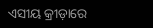ଏସୀୟ କ୍ରୀଡ଼ାରେ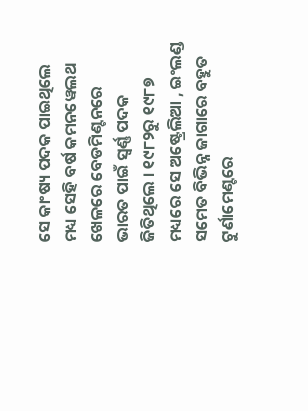ସେ କାଂଷ୍ୟ ପଦକ ପାଇଥିଲେ ମଧ୍ୟ ସେହି ବର୍ଷ କମନୱେଲଥ ଖେଳରେ ବେଡମିଣ୍ଟନରେ ଭାରତ ପାଇଁ ସ୍ୱର୍ଣ୍ଣ ପଦକ ଜିତିଥିଲେ । ୧୯୮୨ରୁ ୧୯୮୭ ମଧ୍ୟରେ ସେ ଅଷ୍ଟ୍ରେଲିଆ , ଇଂଲଣ୍ଡ ସମେତ ବିଭିନ୍ନ ଜାଗାରେ ବହୁତ ଟୁର୍ଣାମେଣ୍ଟରେ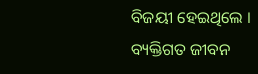ବିଜୟୀ ହେଇଥିଲେ ।
ବ୍ୟକ୍ତିଗତ ଜୀବନ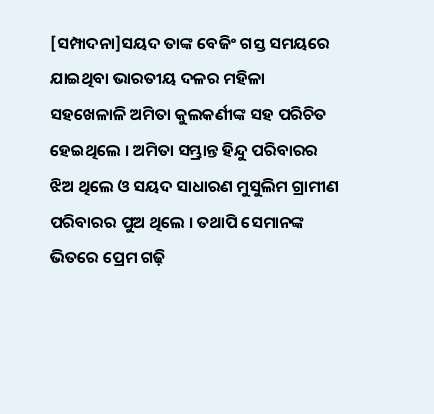[ସମ୍ପାଦନା]ସୟଦ ତାଙ୍କ ବେଜିଂ ଗସ୍ତ ସମୟରେ ଯାଇଥିବା ଭାରତୀୟ ଦଳର ମହିଳା ସହଖେଳାଳି ଅମିତା କୁଲକର୍ଣୀଙ୍କ ସହ ପରିଚିତ ହେଇଥିଲେ । ଅମିତା ସମ୍ଭ୍ରାନ୍ତ ହିନ୍ଦୁ ପରିବାରର ଝିଅ ଥିଲେ ଓ ସୟଦ ସାଧାରଣ ମୁସୁଲିମ ଗ୍ରାମୀଣ ପରିବାରର ପୁଅ ଥିଲେ । ତଥାପି ସେମାନଙ୍କ ଭିତରେ ପ୍ରେମ ଗଢ଼ି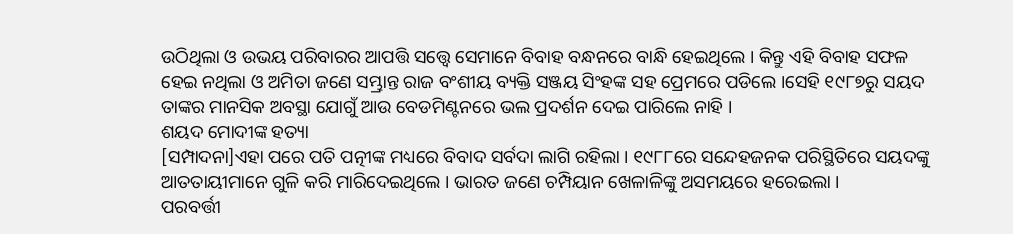ଉଠିଥିଲା ଓ ଉଭୟ ପରିବାରର ଆପତ୍ତି ସତ୍ତ୍ୱେ ସେମାନେ ବିବାହ ବନ୍ଧନରେ ବାନ୍ଧି ହେଇଥିଲେ । କିନ୍ତୁ ଏହି ବିବାହ ସଫଳ ହେଇ ନଥିଲା ଓ ଅମିତା ଜଣେ ସମ୍ଭ୍ରାନ୍ତ ରାଜ ବଂଶୀୟ ବ୍ୟକ୍ତି ସଞ୍ଜୟ ସିଂହଙ୍କ ସହ ପ୍ରେମରେ ପଡିଲେ ।ସେହି ୧୯୮୭ରୁ ସୟଦ ତାଙ୍କର ମାନସିକ ଅବସ୍ଥା ଯୋଗୁଁ ଆଉ ବେଡମିଣ୍ଟନରେ ଭଲ ପ୍ରଦର୍ଶନ ଦେଇ ପାରିଲେ ନାହି ।
ଶୟଦ ମୋଦୀଙ୍କ ହତ୍ୟା
[ସମ୍ପାଦନା]ଏହା ପରେ ପତି ପତ୍ନୀଙ୍କ ମଧ୍ୟରେ ବିବାଦ ସର୍ବଦା ଲାଗି ରହିଲା । ୧୯୮୮ରେ ସନ୍ଦେହଜନକ ପରିସ୍ଥିତିରେ ସୟଦଙ୍କୁ ଆତତାୟୀମାନେ ଗୁଳି କରି ମାରିଦେଇଥିଲେ । ଭାରତ ଜଣେ ଚମ୍ପିୟାନ ଖେଳାଳିଙ୍କୁ ଅସମୟରେ ହରେଇଲା ।
ପରବର୍ତ୍ତୀ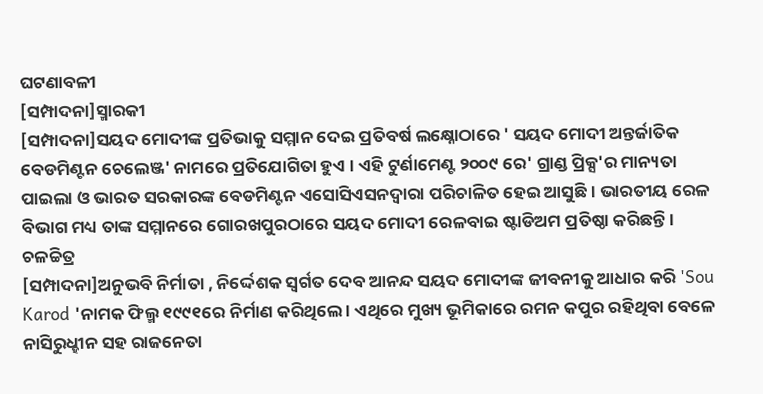ଘଟଣାବଳୀ
[ସମ୍ପାଦନା]ସ୍ମାରକୀ
[ସମ୍ପାଦନା]ସୟଦ ମୋଦୀଙ୍କ ପ୍ରତିଭାକୁ ସମ୍ମାନ ଦେଇ ପ୍ରତିବର୍ଷ ଲକ୍ଷ୍ନୋଠାରେ ' ସୟଦ ମୋଦୀ ଅନ୍ତର୍ଜାତିକ ବେଡମିଣ୍ଟନ ଚେଲେଞ୍ଜ' ନାମରେ ପ୍ରତିଯୋଗିତା ହୁଏ । ଏହି ଟୁର୍ଣାମେଣ୍ଟ ୨୦୦୯ ରେ' ଗ୍ରାଣ୍ଡ ପ୍ରିକ୍ସ'ର ମାନ୍ୟତା ପାଇଲା ଓ ଭାରତ ସରକାରଙ୍କ ବେଡମିଣ୍ଟନ ଏସୋସିଏସନଦ୍ୱାରା ପରିଚାଳିତ ହେଇ ଆସୁଛି । ଭାରତୀୟ ରେଳ ବିଭାଗ ମଧ୍ୟ ତାଙ୍କ ସମ୍ମାନରେ ଗୋରଖପୁରଠାରେ ସୟଦ ମୋଦୀ ରେଳବାଇ ଷ୍ଟାଡିଅମ ପ୍ରତିଷ୍ଠା କରିଛନ୍ତି ।
ଚଳଚ୍ଚିତ୍ର
[ସମ୍ପାଦନା]ଅନୁଭବି ନିର୍ମାତା , ନିର୍ଦ୍ଦେଶକ ସ୍ୱର୍ଗତ ଦେବ ଆନନ୍ଦ ସୟଦ ମୋଦୀଙ୍କ ଜୀବନୀକୁ ଆଧାର କରି 'Sou Karod 'ନାମକ ଫିଲ୍ମ ୧୯୯୧ରେ ନିର୍ମାଣ କରିଥିଲେ । ଏଥିରେ ମୁଖ୍ୟ ଭୂମିକାରେ ରମନ କପୁର ରହିଥିବା ବେଳେ ନାସିରୁଧ୍ହୀନ ସହ ରାଜନେତା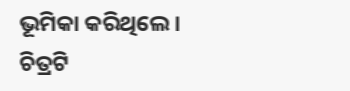ଭୂମିକା କରିଥିଲେ । ଚିତ୍ରଟି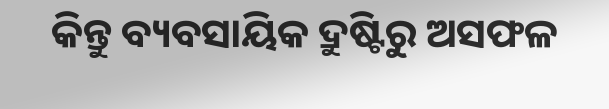କିନ୍ତୁ ବ୍ୟବସାୟିକ ଦ୍ରୁଷ୍ଟିରୁ ଅସଫଳ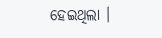ହେଇଥିଲା ।